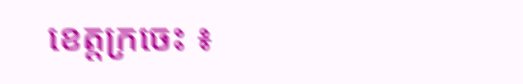ខេត្ដក្រចេះ ៖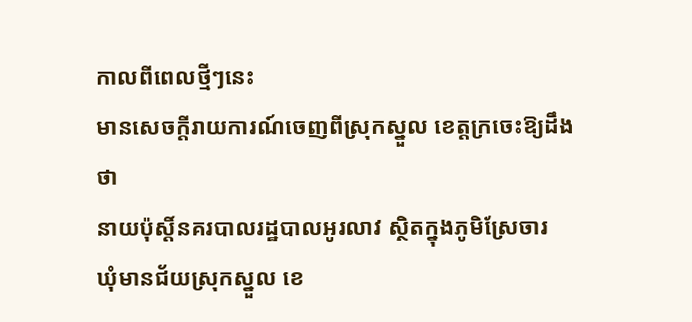កាលពីពេលថ្មីៗនេះ
មានសេចក្ដីរាយការណ៍ចេញពីស្រុកស្នួល ខេត្ដក្រចេះឱ្យដឹងថា
នាយប៉ុសិ៍្ដនគរបាលរដ្ឋបាលអូរលាវ ស្ថិតក្នុងភូមិស្រែចារ
ឃុំមានជ័យស្រុកស្នួល ខេ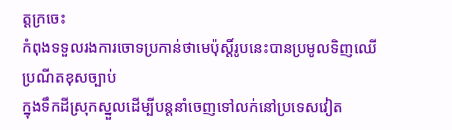ត្ដក្រចេះ
កំពុងទទួលរងការចោទប្រកាន់ថាមេប៉ុស្ដិ៍រូបនេះបានប្រមូលទិញឈើ
ប្រណីតខុសច្បាប់
ក្នុងទឹកដីស្រុកស្នួលដើម្បីបន្ដនាំចេញទៅលក់នៅប្រទេសវៀត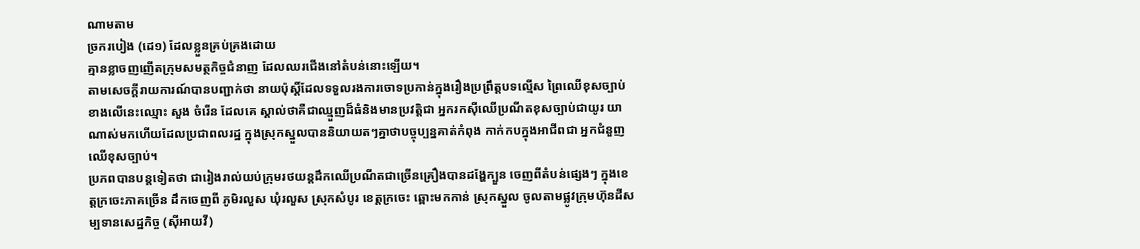ណាមតាម
ច្រករបៀង (ដេ១) ដែលខ្លួនគ្រប់គ្រងដោយ
គ្មានខ្លាចញញើតក្រុមសមត្ថកិច្ចជំនាញ ដែលឈរជើងនៅតំបន់នោះឡើយ។
តាមសេចក្ដីរាយការណ៍បានបញ្ជាក់ថា នាយប៉ុសិ៍្ដដែលទទួលរងការចោទប្រកាន់ក្នុងរឿងប្រព្រឹត្ដបទល្មើស ព្រៃឈើខុសច្បាប់ ខាងលើនេះឈ្មោះ សួង ចំរើន ដែលគេ ស្គាល់ថាគឺជាឈ្មួញដ៏ធំនិងមានប្រវត្ដិជា អ្នករកស៊ីឈើប្រណីតខុសច្បាប់ជាយូរ យាណាស់មកហើយដែលប្រជាពលរដ្ឋ ក្នុងស្រុកស្នួលបាននិយាយតៗគ្នាថាបច្ចុប្បន្នគាត់កំពុង កាក់កបក្នុងអាជីពជា អ្នកជំនួញឈើខុសច្បាប់។
ប្រភពបានបន្ដទៀតថា ជារៀងរាល់យប់ក្រុមរថយន្ដដឹកឈើប្រណីតជាច្រើនគ្រឿងបានដង្ហែក្បួន ចេញពីតំបន់ផ្សេងៗ ក្នុងខេត្ដក្រចេះភាគច្រើន ដឹកចេញពី ភូមិរលួស ឃុំរលួស ស្រុកសំបូរ ខេត្ដក្រចេះ ឆ្ពោះមកកាន់ ស្រុកស្នួល ចូលតាមផ្លូវក្រុមហ៊ុនដីសម្បទានសេដ្ឋកិច្ច (ស៊ីអាយវី)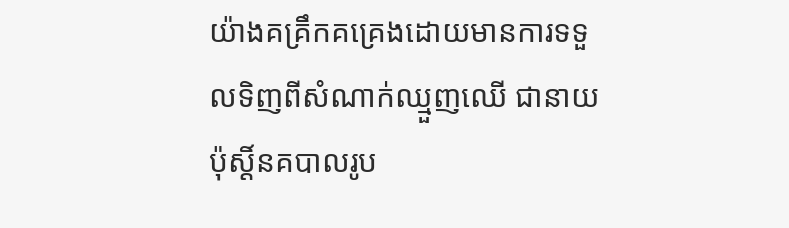យ៉ាងគគ្រឹកគគ្រេងដោយមានការទទួលទិញពីសំណាក់ឈ្មួញឈើ ជានាយប៉ុសិ៍្ដនគបាលរូប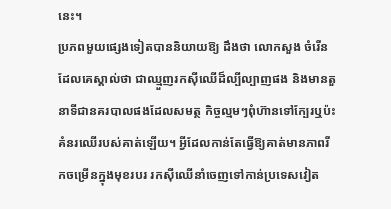នេះ។
ប្រភពមួយផ្សេងទៀតបាននិយាយឱ្យ ដឹងថា លោកសួង ចំរើន ដែលគេស្គាល់ថា ជាឈ្មួញរកស៊ីឈើដ៏ល្បីល្បាញផង និងមានតួនាទីជានគរបាលផងដែលសមត្ថ កិច្ចល្មមៗពុំហ៊ានទៅក្បែរឬប៉ះគំនរឈើរបស់គាត់ឡើយ។ អ្វីដែលកាន់តែធ្វើឱ្យគាត់មានភាពរីកចម្រើនក្នុងមុខរបរ រកស៊ីឈើនាំចេញទៅកាន់ប្រទេសវៀត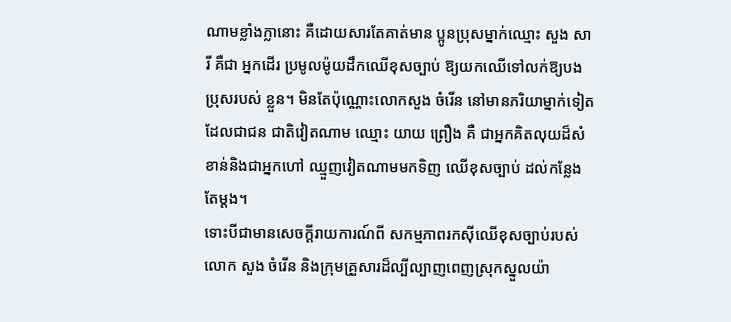ណាមខ្លាំងក្លានោះ គឺដោយសារតែគាត់មាន ប្អូនប្រុសម្នាក់ឈ្មោះ សួង សារី គឺជា អ្នកដើរ ប្រមូលម៉ូយដឹកឈើខុសច្បាប់ ឱ្យយកឈើទៅលក់ឱ្យបងប្រុសរបស់ ខ្លួន។ មិនតែប៉ុណ្ណោះលោកសួង ចំរើន នៅមានភរិយាម្នាក់ទៀតដែលជាជន ជាតិវៀតណាម ឈ្មោះ យាយ ព្រឿង គឺ ជាអ្នកគិតលុយដ៏សំខាន់និងជាអ្នកហៅ ឈ្មួញវៀតណាមមកទិញ ឈើខុសច្បាប់ ដល់កន្លែងតែម្ដង។
ទោះបីជាមានសេចក្ដីរាយការណ៍ពី សកម្មភាពរកស៊ីឈើខុសច្បាប់របស់ លោក សួង ចំរើន និងក្រុមគ្រួសារដ៏ល្បីល្បាញពេញស្រុកស្នួលយ៉ា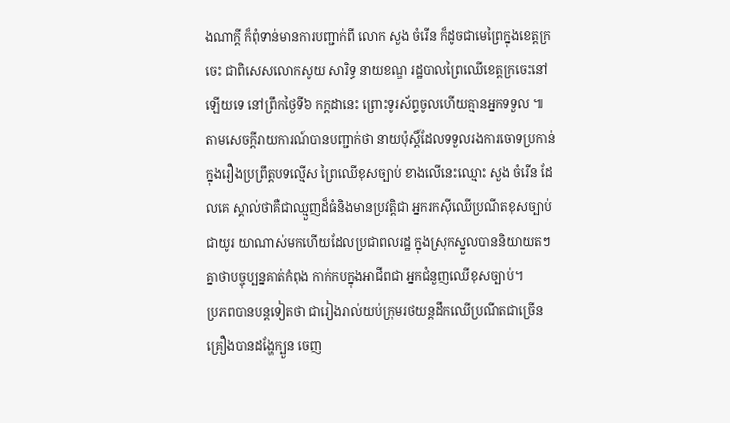ងណាក្ដី ក៏ពុំទាន់មានការបញ្ជាក់ពី លោក សួង ចំរើន ក៏ដូចជាមេព្រៃក្នុងខេត្ដក្រចេះ ជាពិសេសលោកសូយ សារិទ្ធ នាយខណ្ឌ រដ្ឋបាលព្រៃឈើខេត្ដក្រចេះនៅឡើយទេ នៅព្រឹកថ្ងៃទី៦ កក្ដដានេះ ព្រោះទូរស័ព្ទចូលហើយគ្មានអ្នកទទួល ៕
តាមសេចក្ដីរាយការណ៍បានបញ្ជាក់ថា នាយប៉ុសិ៍្ដដែលទទួលរងការចោទប្រកាន់ក្នុងរឿងប្រព្រឹត្ដបទល្មើស ព្រៃឈើខុសច្បាប់ ខាងលើនេះឈ្មោះ សួង ចំរើន ដែលគេ ស្គាល់ថាគឺជាឈ្មួញដ៏ធំនិងមានប្រវត្ដិជា អ្នករកស៊ីឈើប្រណីតខុសច្បាប់ជាយូរ យាណាស់មកហើយដែលប្រជាពលរដ្ឋ ក្នុងស្រុកស្នួលបាននិយាយតៗគ្នាថាបច្ចុប្បន្នគាត់កំពុង កាក់កបក្នុងអាជីពជា អ្នកជំនួញឈើខុសច្បាប់។
ប្រភពបានបន្ដទៀតថា ជារៀងរាល់យប់ក្រុមរថយន្ដដឹកឈើប្រណីតជាច្រើនគ្រឿងបានដង្ហែក្បួន ចេញ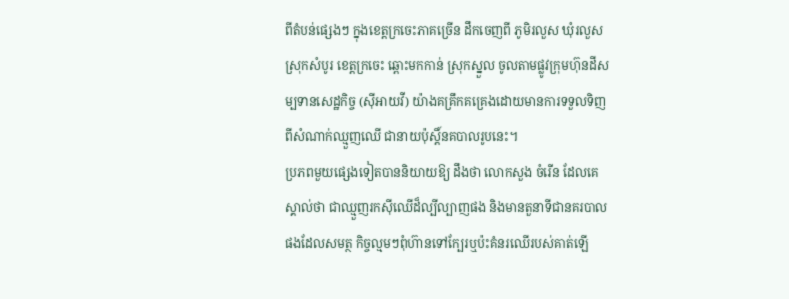ពីតំបន់ផ្សេងៗ ក្នុងខេត្ដក្រចេះភាគច្រើន ដឹកចេញពី ភូមិរលួស ឃុំរលួស ស្រុកសំបូរ ខេត្ដក្រចេះ ឆ្ពោះមកកាន់ ស្រុកស្នួល ចូលតាមផ្លូវក្រុមហ៊ុនដីសម្បទានសេដ្ឋកិច្ច (ស៊ីអាយវី) យ៉ាងគគ្រឹកគគ្រេងដោយមានការទទួលទិញពីសំណាក់ឈ្មួញឈើ ជានាយប៉ុសិ៍្ដនគបាលរូបនេះ។
ប្រភពមួយផ្សេងទៀតបាននិយាយឱ្យ ដឹងថា លោកសួង ចំរើន ដែលគេស្គាល់ថា ជាឈ្មួញរកស៊ីឈើដ៏ល្បីល្បាញផង និងមានតួនាទីជានគរបាលផងដែលសមត្ថ កិច្ចល្មមៗពុំហ៊ានទៅក្បែរឬប៉ះគំនរឈើរបស់គាត់ឡើ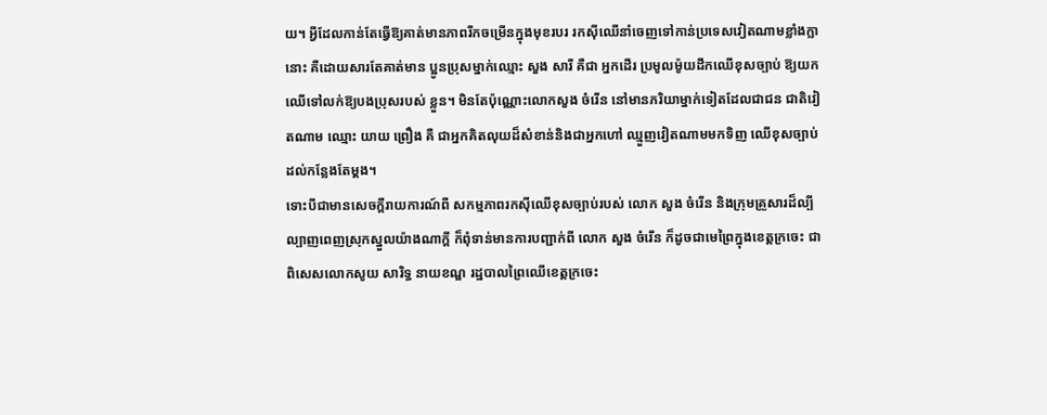យ។ អ្វីដែលកាន់តែធ្វើឱ្យគាត់មានភាពរីកចម្រើនក្នុងមុខរបរ រកស៊ីឈើនាំចេញទៅកាន់ប្រទេសវៀតណាមខ្លាំងក្លានោះ គឺដោយសារតែគាត់មាន ប្អូនប្រុសម្នាក់ឈ្មោះ សួង សារី គឺជា អ្នកដើរ ប្រមូលម៉ូយដឹកឈើខុសច្បាប់ ឱ្យយកឈើទៅលក់ឱ្យបងប្រុសរបស់ ខ្លួន។ មិនតែប៉ុណ្ណោះលោកសួង ចំរើន នៅមានភរិយាម្នាក់ទៀតដែលជាជន ជាតិវៀតណាម ឈ្មោះ យាយ ព្រឿង គឺ ជាអ្នកគិតលុយដ៏សំខាន់និងជាអ្នកហៅ ឈ្មួញវៀតណាមមកទិញ ឈើខុសច្បាប់ ដល់កន្លែងតែម្ដង។
ទោះបីជាមានសេចក្ដីរាយការណ៍ពី សកម្មភាពរកស៊ីឈើខុសច្បាប់របស់ លោក សួង ចំរើន និងក្រុមគ្រួសារដ៏ល្បីល្បាញពេញស្រុកស្នួលយ៉ាងណាក្ដី ក៏ពុំទាន់មានការបញ្ជាក់ពី លោក សួង ចំរើន ក៏ដូចជាមេព្រៃក្នុងខេត្ដក្រចេះ ជាពិសេសលោកសូយ សារិទ្ធ នាយខណ្ឌ រដ្ឋបាលព្រៃឈើខេត្ដក្រចេះ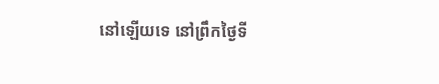នៅឡើយទេ នៅព្រឹកថ្ងៃទី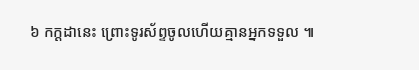៦ កក្ដដានេះ ព្រោះទូរស័ព្ទចូលហើយគ្មានអ្នកទទួល ៕